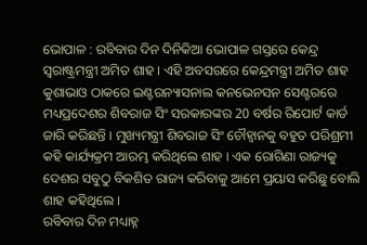ଭୋପାଳ : ରବିବାର ଦିନ ଦିନିକିଆ ଭୋପାଳ ଗସ୍ତରେ କେନ୍ଦ୍ର ସ୍ୱରାଷ୍ଟ୍ରମନ୍ତ୍ରୀ ଅମିତ ଶାହ । ଏହି ଅବସରରେ କେନ୍ଦ୍ରମନ୍ତ୍ରୀ ଅମିତ ଶାହ କୁଶାଭାଓ ଠାକରେ ଇଣ୍ଟରନ୍ୟାସନାଲ କନଭେନସନ ସେଣ୍ଟରରେ ମଧ୍ୟପ୍ରଦେଶର ଶିବରାଜ ସିଂ ସରକାରଙ୍କର 20 ବର୍ଷର ରିପୋର୍ଟ କାର୍ଡ ଜାରି କରିଛନ୍ତି । ମୁଖ୍ୟମନ୍ତ୍ରୀ ଶିବରାଜ ସିଂ ଚୌହ୍ୱାନକୁ ବହୁତ ପରିଶ୍ରମୀ କହି କାର୍ଯ୍ୟକ୍ରମ ଆରମ୍ଭ କରିଥିଲେ ଶାହ । ଏକ ରୋଗିଣା ରାଜ୍ୟକୁ ଦେଶର ସବୁଠୁ ବିକଶିତ ରାଜ୍ୟ କରିବାକୁ ଆମେ ପ୍ରୟାସ କରିଛୁ ବୋଲି ଶାହ କହିଥିଲେ ।
ରବିବାର ଦିନ ମଧ୍ୟାହ୍ନ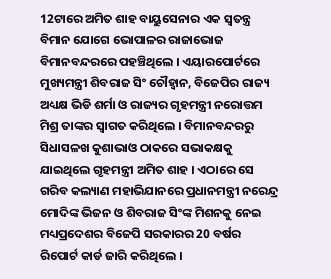12ଟାରେ ଅମିତ ଶାହ ବାୟୁସେନାର ଏକ ସ୍ୱତନ୍ତ୍ର ବିମାନ ଯୋଗେ ଭୋପାଳର ରାଜାଭୋଜ ବିମାନବନ୍ଦରରେ ପହଞ୍ଚିଥିଲେ । ଏୟାରପୋର୍ଟରେ ମୁଖ୍ୟମନ୍ତ୍ରୀ ଶିବରାଜ ସିଂ ଚୌହ୍ୱାନ, ବିଜେପିର ରାଜ୍ୟ ଅଧ୍ୟକ୍ଷ ଭିଡି ଶର୍ମା ଓ ରାଜ୍ୟର ଗୃହମନ୍ତ୍ରୀ ନରୋତ୍ତମ ମିଶ୍ର ତାଙ୍କର ସ୍ୱାଗତ କରିଥିଲେ । ବିମାନବନ୍ଦରରୁ ସିଧାସଳଖ କୁଶାଭାଓ ଠାକରେ ସଭାକକ୍ଷକୁ ଯାଇଥିଲେ ଗୃହମନ୍ତ୍ରୀ ଅମିତ ଶାହ । ଏଠାରେ ସେ ଗରିବ କଲ୍ୟାଣ ମହାଭିଯାନରେ ପ୍ରଧାନମନ୍ତ୍ରୀ ନରେନ୍ଦ୍ର ମୋଦିଙ୍କ ଭିଜନ ଓ ଶିବରାଜ ସିଂଙ୍କ ମିଶନକୁ ନେଇ ମଧ୍ୟପ୍ରଦେଶର ବିଜେପି ସରକାରର 20 ବର୍ଷର ରିପୋର୍ଟ କାର୍ଡ ଜାରି କରିଥିଲେ ।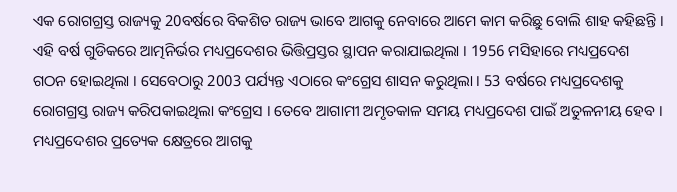ଏକ ରୋଗଗ୍ରସ୍ତ ରାଜ୍ୟକୁ 20ବର୍ଷରେ ବିକଶିତ ରାଜ୍ୟ ଭାବେ ଆଗକୁ ନେବାରେ ଆମେ କାମ କରିଛୁ ବୋଲି ଶାହ କହିଛନ୍ତି । ଏହି ବର୍ଷ ଗୁଡିକରେ ଆତ୍ମନିର୍ଭର ମଧ୍ୟପ୍ରଦେଶର ଭିତ୍ତିପ୍ରସ୍ତର ସ୍ଥାପନ କରାଯାଇଥିଲା । 1956 ମସିହାରେ ମଧ୍ୟପ୍ରଦେଶ ଗଠନ ହୋଇଥିଲା । ସେବେଠାରୁ 2003 ପର୍ଯ୍ୟନ୍ତ ଏଠାରେ କଂଗ୍ରେସ ଶାସନ କରୁଥିଲା । 53 ବର୍ଷରେ ମଧ୍ୟପ୍ରଦେଶକୁ ରୋଗଗ୍ରସ୍ତ ରାଜ୍ୟ କରିପକାଇଥିଲା କଂଗ୍ରେସ । ତେବେ ଆଗାମୀ ଅମୃତକାଳ ସମୟ ମଧ୍ୟପ୍ରଦେଶ ପାଇଁ ଅତୁଳନୀୟ ହେବ । ମଧ୍ୟପ୍ରଦେଶର ପ୍ରତ୍ୟେକ କ୍ଷେତ୍ରରେ ଆଗକୁ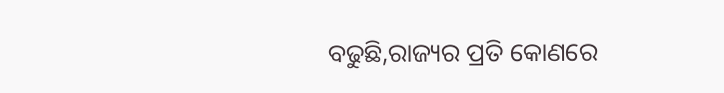ବଢୁଛି,ରାଜ୍ୟର ପ୍ରତି କୋଣରେ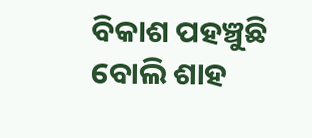ବିକାଶ ପହଞ୍ଚୁଛି ବୋଲି ଶାହ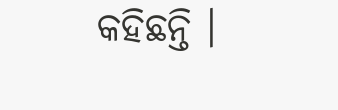କହିଛନ୍ତି ।